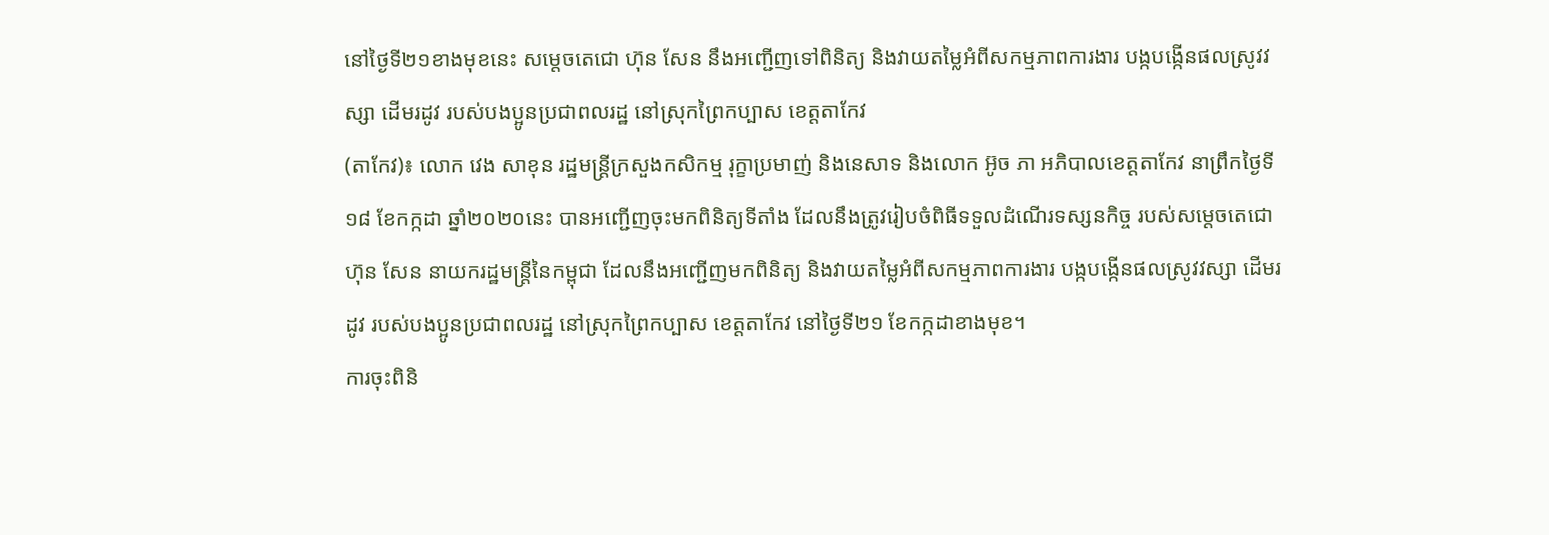នៅថ្ងៃទី២១ខាងមុខនេះ សម្តេចតេជោ ហ៊ុន សែន នឹងអញ្ជើញទៅពិនិត្យ និងវាយតម្លៃអំពីសកម្មភាពការងារ បង្កបង្កើនផលស្រូវវស្សា ដើមរដូវ របស់បងប្អូនប្រជាពលរដ្ឋ នៅស្រុកព្រៃកប្បាស ខេត្តតាកែវ
(តាកែវ)៖ លោក វេង សាខុន រដ្ឋមន្ត្រីក្រសួងកសិកម្ម រុក្ខាប្រមាញ់ និងនេសាទ និងលោក អ៊ូច ភា អភិបាលខេត្តតាកែវ នាព្រឹកថ្ងៃទី១៨ ខែកក្កដា ឆ្នាំ២០២០នេះ បានអញ្ជើញចុះមកពិនិត្យទីតាំង ដែលនឹងត្រូវរៀបចំពិធីទទួលដំណើរទស្សនកិច្ច របស់សម្តេចតេជោ ហ៊ុន សែន នាយករដ្ឋមន្រ្តីនៃកម្ពុជា ដែលនឹងអញ្ជើញមកពិនិត្យ និងវាយតម្លៃអំពីសកម្មភាពការងារ បង្កបង្កើនផលស្រូវវស្សា ដើមរដូវ របស់បងប្អូនប្រជាពលរដ្ឋ នៅស្រុកព្រៃកប្បាស ខេត្តតាកែវ នៅថ្ងៃទី២១ ខែកក្កដាខាងមុខ។
ការចុះពិនិ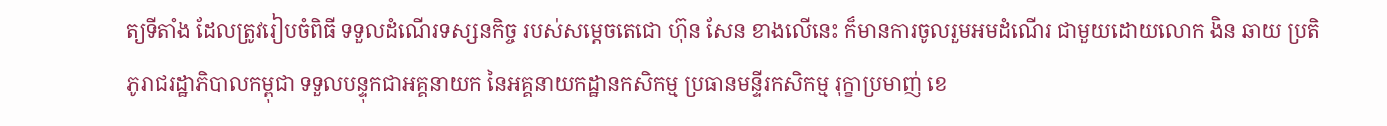ត្យទីតាំង ដែលត្រូវរៀបចំពិធី ទទួលដំណើរទស្សនកិច្ច របស់សម្ដេចតេជោ ហ៊ុន សែន ខាងលើនេះ ក៏មានការចូលរួមអមដំណើរ ជាមួយដោយលោក ងិន ឆាយ ប្រតិភូរាជរដ្ឋាភិបាលកម្ពុជា ទទួលបន្ទុកជាអគ្គនាយក នៃអគ្គនាយកដ្ឋានកសិកម្ម ប្រធានមន្ទីរកសិកម្ម រុក្ខាប្រមាញ់ ខេ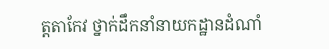ត្តតាកែវ ថ្នាក់ដឹកនាំនាយកដ្ឋានដំណាំ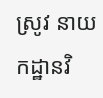ស្រូវ នាយកដ្ឋានវិ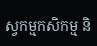ស្វកម្មកសិកម្ម និ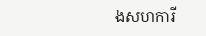ងសហការី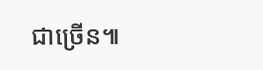ជាច្រើន៕